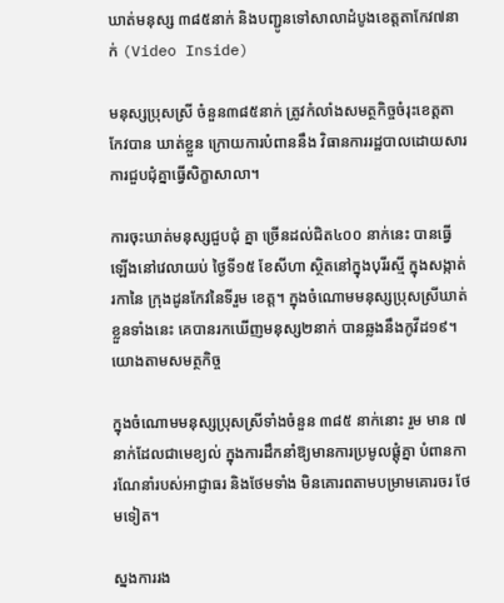ឃាត់មនុស្ស ៣៨៥នាក់ និងបញ្ជូនទៅសាលាដំបូងខេត្ដតាកែវ៧នាក់ (Video Inside)

មនុស្សប្រុសស្រី ចំនួន៣៨៥នាក់ ត្រូវកំលាំងសមត្ថកិច្ចចំរុះខេត្តតាកែវបាន ឃាត់ខ្លួន ក្រោយការបំពាននឹង វិធានការរដ្ឋបាលដោយសារការជួបជុំគ្នាធ្វើសិក្ខាសាលា។

ការចុះឃាត់មនុស្សជួបជុំ គ្នា ច្រើនដល់ជិត៤០០ នាក់នេះ បានធ្វើឡើងនៅវេលាយប់ ថ្ងៃទី១៥ ខែសីហា ស្ថិតនៅក្នុងបុរីរស្មី ក្នុងសង្កាត់រកានៃ ក្រុងដូនកែវនៃទីរួម ខេត្ត។ ក្នុងចំណោមមនុស្សប្រុសស្រីឃាត់ខ្លួនទាំងនេះ គេបានរកឃើញមនុស្ស២នាក់ បានឆ្លងនឹងកូវីដ១៩។ យោងតាមសមត្ថកិច្ច

ក្នុងចំណោមមនុស្សប្រុសស្រីទាំងចំនួន ៣៨៥ នាក់នោះ រួម មាន ៧នាក់ដែលជាមេខ្យល់ ក្នុងការដឹកនាំឱ្យមានការប្រមូលផ្តុំគ្នា បំពានការណែនាំរបស់អាជ្ញាធរ និងថែមទាំង មិនគោរពតាមបម្រាមគោរចរ ថែមទៀត។

ស្នងការរង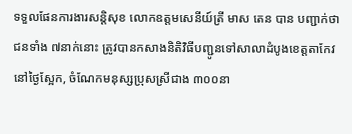ទទួលផែនការងារសន្តិសុខ លោកឧត្តមសេនីយ៍ត្រី មាស តេន បាន បញ្ជាក់ថា ជនទាំង ៧នាក់នោះ ត្រូវបានកសាងនិតិវិធីបញ្ជូនទៅសាលាដំបូងខេត្ដតាកែវនៅថ្ងៃស្អែក, ចំណែកមនុស្សប្រុសស្រីជាង ៣០០នា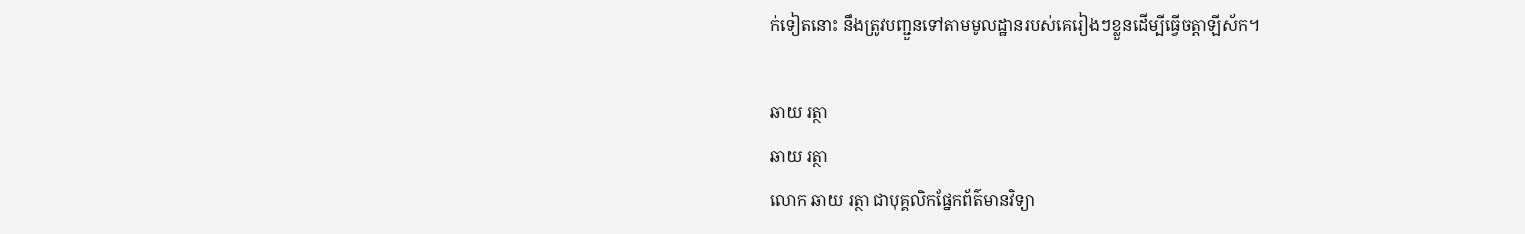ក់ទៀតនោះ នឹងត្រូវបញ្ជួនទៅតាមមូលដ្ឋានរបស់គេរៀងៗខ្លួនដើម្បីធ្វើចត្តាឡីស័ក។

ឆាយ រត្ថា
ឆាយ រត្ថា
លោក ឆាយ រត្ថា ជាបុគ្គលិកផ្នែកព័ត៌មានវិទ្យា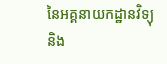នៃអគ្គនាយកដ្ឋានវិទ្យុ និង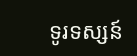ទូរទស្សន៍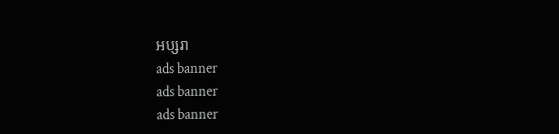អប្សរា
ads banner
ads banner
ads banner